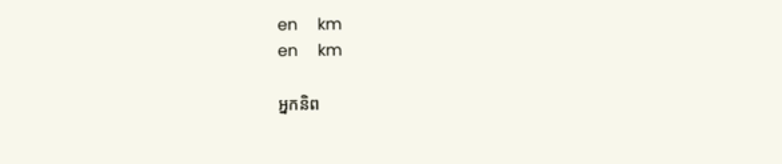en     km
en     km

អ្នកនិព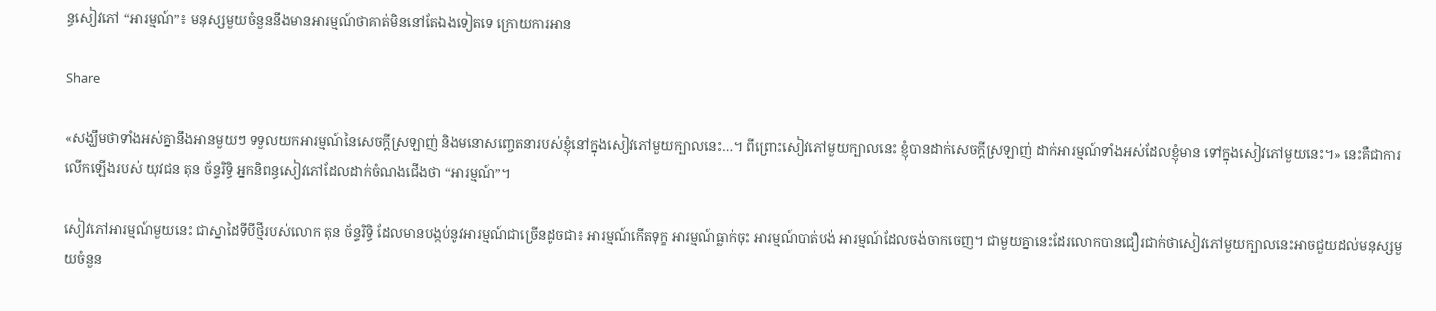ន្ធសៀវភៅ “អារម្មណ៍”៖ មនុស្សមួយចំនួននឹងមានអារម្មណ៍ថាគាត់មិននៅតែឯងទៀតទេ ក្រោយការអាន

Share

«សង្ឃឹមថាទាំងអស់គ្នានឹងអានមួយៗ ទទួលយកអារម្មណ៍នៃសេចក្ដីស្រឡាញ់ និងមនោសញ្ចេតនារបស់ខ្ញុំនៅក្នុងសៀវភៅមួយក្បាលនេះ…។ ពីព្រោះសៀវភៅមួយក្បាលនេះ ខ្ញុំបានដាក់សេចក្ដីស្រឡាញ់ ដាក់អារម្មណ៍ទាំងអស់ដែលខ្ញុំមាន ទៅក្នុងសៀវភៅមួយនេះ។» នេះគឺជាការលើកឡើងរបស់ យុវជន តុន ច័ន្ទរិទ្ធិ អ្នកនិពន្ធសៀវភៅដែលដាក់ចំណងជើងថា “អារម្មណ៍”។

សៀវភៅអារម្មណ៍មួយនេះ ជាស្នាដៃទីបីថ្មីរបស់លោក តុន ច័ន្ទរិទ្ធិ ដែលមានបង្កប់នូវអារម្មណ៍ជាច្រើនដូចជា៖ អារម្មណ៍កើតទុក្ខ អារម្មណ៍ធ្លាក់ចុះ អារម្មណ៍បាត់បង់ អារម្មណ៍ដែលចង់ចាកចេញ។ ជាមួយគ្នានេះដែរលោកបានជឿរជាក់ថាសៀវភៅមួយក្បាលនេះអាចជួយដល់មនុស្សមួយចំនួន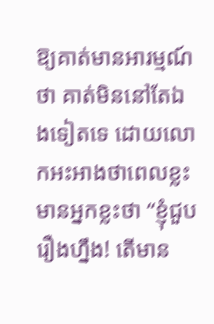ឱ្យគាត់មានអារម្មណ៍ថា គាត់មិននៅតែឯងទៀតទេ ដោយលោកអះអាងថាពេលខ្លះមានអ្នកខ្លះថា “ខ្ញុំជួបរឿងហ្នឹង! តើមាន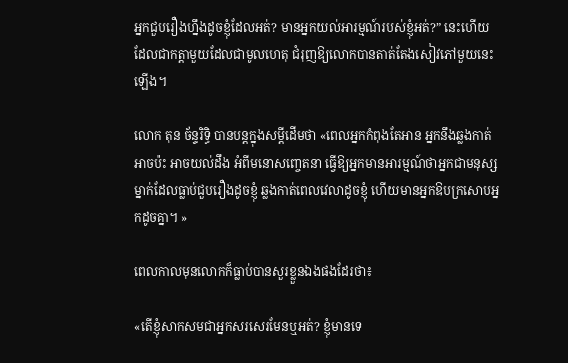អ្នកជួបរឿងហ្នឹងដូចខ្ញុំដែលអត់? មានអ្នកយល់អារម្មណ៍របស់ខ្ញុំអត់?” នេះហើយដែលជាកត្តាមួយដែលជាមូលហេតុ ជំរុញឱ្យលោកបានតាត់តែងសៀវភៅមួយនេះឡើង។

លោក តុន ច័ន្ទរិទិ្ធ បានបន្តក្នុងសម្ដីដើមថា «ពេលអ្នកកំពុងតែអាន អ្នកនឹងឆ្លងកាត់ អាចប៉ះ អាចយល់ដឹង អំពីមនោសញ្ចេតនា ធ្វើឱ្យអ្នកមានអារម្មណ៍ថាអ្នកជាមនុស្សម្នាក់ដែលធ្លាប់ជួបរឿងដូចខ្ញុំ ឆ្លងកាត់ពេលវេលាដូចខ្ញុំ ហើយមានអ្នកឱបក្រសោបអ្នកដូចគ្នា។ »

ពេលកាលមុនលោកក៏ធ្លាប់បានសួរខ្លួនឯងផងដែរថា៖

«តើខ្ញុំសាកសមជាអ្នកសរសេរមែនឬអត់? ខ្ញុំមានទេ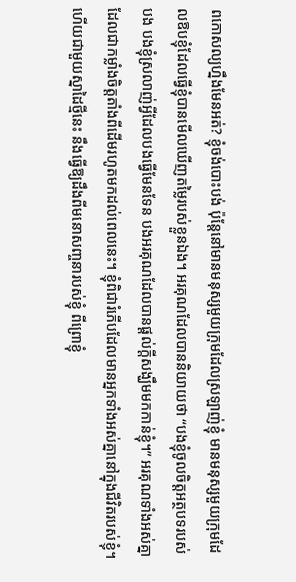ពកោសល្យហ្នឹងមែនអត់? ខ្ញុំចង់បោះបង់ ប៉ុន្តែនៅមានមនុស្សមួយក្រុមដែលស្រឡាញ់ខ្ញុំ មានមនុស្សមួយក្រុមដែលឱបខ្ញុំដែលធ្វើខ្ញុំបានមើលឃើញតម្លៃរបស់ខ្លួនឯង។ អរគុណដែលបាននិយាយថា “បងខ្ញុំចូលចិត្តអត្ថបទរបស់បង បងខ្ញុំស្រលាញ់អ្វីដែលបងធ្វើមែនទែន បងអរគុណដែលបានផ្តល់ក្ដីសង្ឃឹមមកកាន់ខ្ញុំ។” អរគុណទាំងអស់គ្នា ដែលជាកម្លាំងចិត្តតាំងពីដើមរហូតមកដល់ពេលនេះ។ ខ្ញុំពិជារំភើបដែលមានអ្នកទាំងអស់គ្នានៅក្នុងជីវិតរបស់ខ្ញុំ។ ហើយជាមួយស្នាដៃថ្មីនេះ នឹងធ្វើឱ្យដឹងពីមនោសញ្ចនារបស់ខ្ញុំ ពីព្រោខ្ញុំ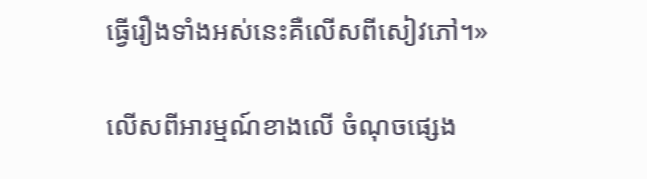ធ្វើរឿងទាំងអស់នេះគឺលើសពីសៀវភៅ។»

លើសពីអារម្មណ៍ខាងលើ ចំណុចផ្សេង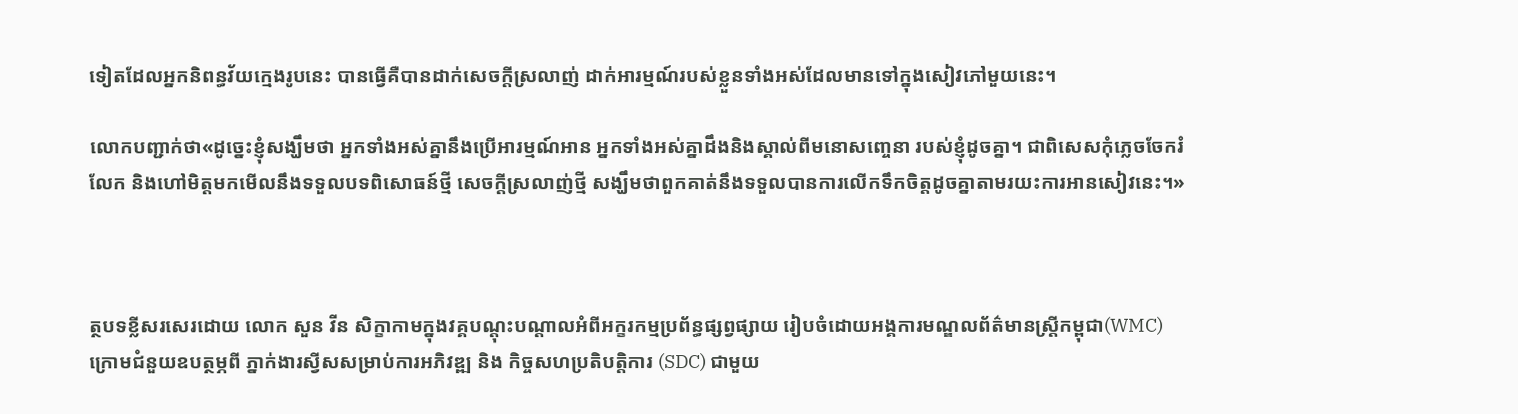ទៀតដែលអ្នកនិពន្ធវ័យក្មេងរូបនេះ បានធ្វើគឺបានដាក់សេចក្ដីស្រលាញ់ ដាក់អារម្មណ៍របស់ខ្លួនទាំងអស់ដែលមានទៅក្នុងសៀវភៅមួយនេះ។

លោកបញ្ជាក់ថា«ដូច្នេះខ្ញុំសង្ឃឹមថា អ្នកទាំងអស់គ្នានឹងប្រើអារម្មណ៍អាន អ្នកទាំងអស់គ្នាដឹងនិងស្គាល់ពីមនោសញ្ចេនា របស់ខ្ញុំដូចគ្នា។ ជាពិសេសកុំភ្លេចចែករំលែក និងហៅមិត្តមកមើលនឹងទទួលបទពិសោធន៍ថ្មី សេចក្ដីស្រលាញ់ថ្មី សង្ឃឹមថាពួកគាត់នឹងទទួលបានការលើកទឹកចិត្តដូចគ្នាតាមរយះការអានសៀវនេះ។»



ត្ថបទខ្លីសរសេរដោយ លោក សួន វីន សិក្ខាកាមក្នុងវគ្គបណ្តុះបណ្តាលអំពីអក្ខរកម្មប្រព័ន្ធផ្សព្វផ្សាយ រៀបចំដោយអង្គការមណ្ឌលព័ត៌មានស្រ្តីកម្ពុជា(WMC) ក្រោមជំនួយឧបត្ថម្ភពី ភ្នាក់ងារស្វីសសម្រាប់ការអភិវឌ្ឍ និង កិច្ចសហប្រតិបត្តិការ (SDC) ជាមួយ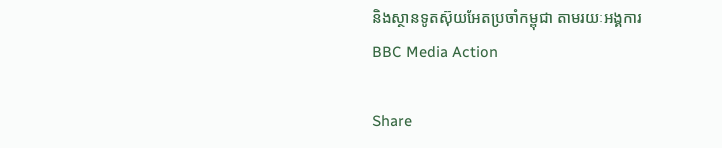និងស្ថានទូតស៊ុយអែតប្រចាំកម្ពុជា តាមរយៈអង្គការ BBC Media Action

Share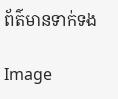ព័ត៌មានទាក់ទង

Image